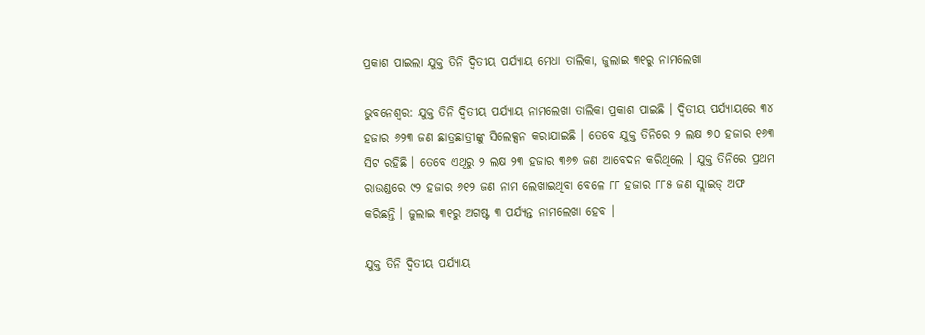ପ୍ରକାଶ ପାଇଲା ଯୁକ୍ତ ତିନି ଦ୍ବିତୀୟ ପର୍ଯ୍ୟାୟ ମେଧା ତାଲିକା, ଜୁଲାଇ ୩୧ରୁ ନାମଲେଖା

ଭୁବନେଶ୍ବର: ଯୁକ୍ତ ତିନି ଦ୍ବିତୀୟ ପର୍ଯ୍ୟାୟ ନାମଲେଖା ତାଲିକା ପ୍ରକାଶ ପାଇଛି । ଦ୍ବିତୀୟ ପର୍ଯ୍ୟାୟରେ ୩୪ ହଜାର ୬୨୩ ଜଣ ଛାତ୍ରଛାତ୍ରୀଙ୍କୁ ସିଲେକ୍ସନ କରାଯାଇଛି । ତେବେ ଯୁକ୍ତ ତିନିରେ ୨ ଲକ୍ଷ ୭୦ ହଜାର ୧୬୩ ସିଟ ରହିଛି । ତେବେ ଏଥିରୁ ୨ ଲକ୍ଷ ୨୩ ହଜାର ୩୬୭ ଜଣ ଆବେଦନ କରିଥିଲେ । ଯୁକ୍ତ ତିନିରେ ପ୍ରଥମ ରାଉଣ୍ଡରେ ୯୨ ହଜାର ୬୧୨ ଜଣ ନାମ ଲେଖାଇଥିବା ବେଳେ ୮୮ ହଜାର ୮୮୫ ଜଣ ସ୍ଲାଇଡ୍ ଅଫ କରିଛନ୍ତି । ଜୁଲାଇ ୩୧ରୁ ଅଗଷ୍ଟ ୩ ପର୍ଯ୍ୟନ୍ତ ନାମଲେଖା ହେବ ।

ଯୁକ୍ତ ତିନି ଦ୍ବିତୀୟ ପର୍ଯ୍ୟାୟ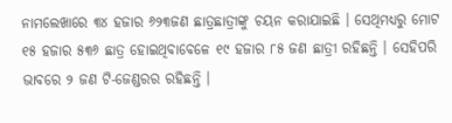ନାମଲେଖାରେ ୩୪ ହଜାର ୬୨୩ଜଣ ଛାତ୍ରଛାତ୍ରୀଙ୍କୁ ଚୟନ କରାଯାଇଛି । ସେଥିମଧ୍ୟରୁ ମୋଟ ୧୫ ହଜାର ୫୩୬ ଛାତ୍ର ହୋଇଥିବାବେଳେ ୧୯ ହଜାର ୮୫ ଜଣ ଛାତ୍ରୀ ରହିଛନ୍ତି । ସେହିପରି ଭାବରେ ୨ ଜଣ ଟି-ଜେଣ୍ଡରର ରହିଛନ୍ତି ।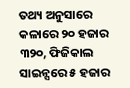ତଥ୍ୟ ଅନୁସାରେ କଳାରେ ୨୦ ହଜାର ୩୨୦, ଫିଜିକାଲ ସାଇନ୍ସରେ ୫ ହଜାର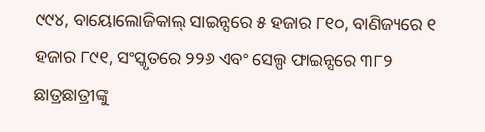୯୯୪, ବାୟୋଲୋଜିକାଲ୍ ସାଇନ୍ସରେ ୫ ହଜାର ୮୧୦, ବାଣିଜ୍ୟରେ ୧ ହଜାର ୮୯୧, ସଂସ୍କୃତରେ ୨୨୬ ଏବଂ ସେଲ୍ପ ଫାଇନ୍ସରେ ୩୮୨ ଛାତ୍ରଛାତ୍ରୀଙ୍କୁ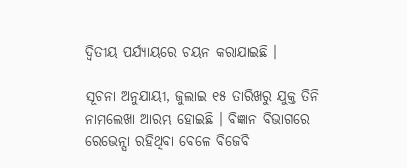ଦ୍ବିତୀୟ ପର୍ଯ୍ୟାୟରେ ଚୟନ କରାଯାଇଛି ।

ସୂଚନା ଅନୁଯାୟୀ, ଜୁଲାଇ ୧୫ ତାରିଖରୁ ଯୁକ୍ତ ତିନି ନାମଲେଖା ଆରମ୍ଭ ହୋଇଛି । ବିଜ୍ଞାନ ବିଭାଗରେ ରେଭେନ୍ସା ରହିଥିବା ବେଳେ ବିଜେବି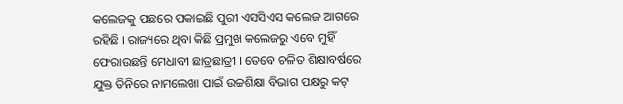କଲେଜକୁ ପଛରେ ପକାଇଛି ପୁରୀ ଏସସିଏସ କଲେଜ ଆଗରେ ରହିଛି । ରାଜ୍ୟରେ ଥିବା କିଛି ପ୍ରମୁଖ କଲେଜରୁ ଏବେ ମୁହିଁ ଫେରାଉଛନ୍ତି ମେଧାବୀ ଛାତ୍ରଛାତ୍ରୀ । ତେବେ ଚଳିତ ଶିକ୍ଷାବର୍ଷରେ ଯୁକ୍ତ ତିନିରେ ନାମଲେଖା ପାଇଁ ଉଚ୍ଚଶିକ୍ଷା ବିଭାଗ ପକ୍ଷରୁ କଟ୍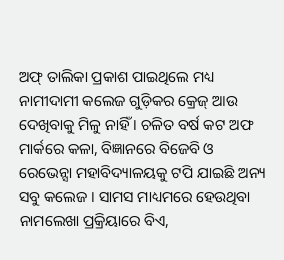ଅଫ୍ ତାଲିକା ପ୍ରକାଶ ପାଇଥିଲେ ମଧ୍ୟ ନାମୀଦାମୀ କଲେଜ ଗୁଡ଼ିକର କ୍ରେଜ୍ ଆଉ ଦେଖିବାକୁ ମିଳୁ ନାହିଁ । ଚଳିତ ବର୍ଷ କଟ ଅଫ ମାର୍କରେ କଳା, ବିଜ୍ଞାନରେ ବିଜେବି ଓ ରେଭେନ୍ସା ମହାବିଦ୍ୟାଳୟକୁ ଟପି ଯାଇଛି ଅନ୍ୟ ସବୁ କଲେଜ । ସାମସ ମାଧ୍ୟମରେ ହେଉଥିବା ନାମଲେଖା ପ୍ରକ୍ରିୟାରେ ବିଏ,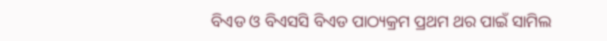ବିଏଡ ଓ ବିଏସସି ବିଏଡ ପାଠ୍ୟକ୍ରମ ପ୍ରଥମ ଥର ପାଇଁ ସାମିଲ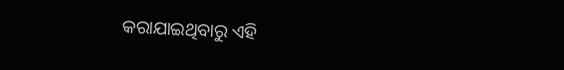କରାଯାଇଥିବାରୁ ଏହି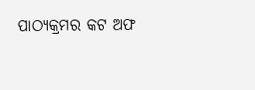ପାଠ୍ୟକ୍ରମର କଟ ଅଫ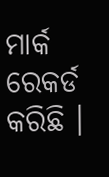ମାର୍କ ରେକର୍ଡ କରିଛି ।